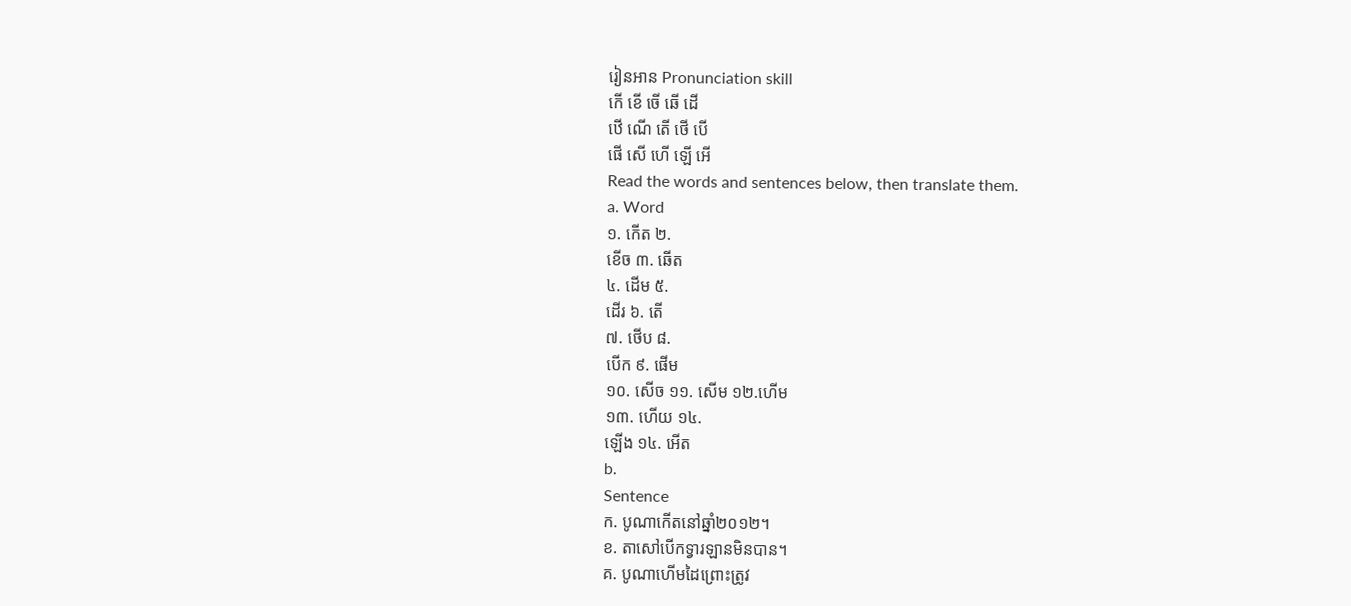រៀនអាន Pronunciation skill
កើ ខើ ចើ ឆើ ដើ
ឋើ ណើ តើ ថើ បើ
ផើ សើ ហើ ឡើ អើ
Read the words and sentences below, then translate them.
a. Word
១. កើត ២.
ខើច ៣. ឆើត
៤. ដើម ៥.
ដើរ ៦. តើ
៧. ថើប ៨.
បើក ៩. ផើម
១០. សើច ១១. សើម ១២.ហើម
១៣. ហើយ ១៤.
ឡើង ១៤. អើត
b.
Sentence
ក. បូណាកើតនៅឆ្នាំ២០១២។
ខ. តាសៅបើកទ្វារឡានមិនបាន។
គ. បូណាហើមដៃព្រោះត្រូវ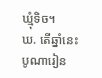ឃ្មុំទិច។
ឃ. តើឆ្នាំនេះ
បូណារៀន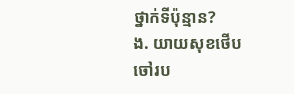ថ្នាក់ទីប៉ុន្មាន?
ង. យាយសុខថើបចៅរប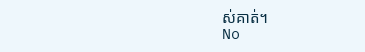ស់គាត់។
No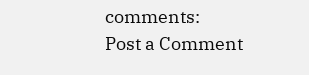comments:
Post a Comment